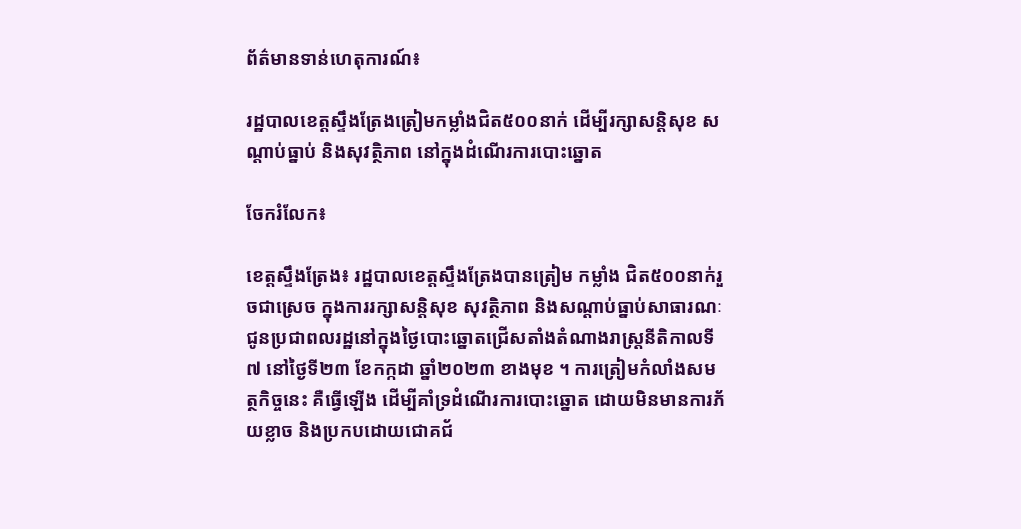ព័ត៌មានទាន់ហេតុការណ៍៖

រដ្ឋបាលខេត្តស្ទឹងត្រែងត្រៀមកម្លាំងជិត៥០០នាក់ ដើម្បីរក្សាសន្តិសុខ សណ្តាប់ធ្នាប់ និងសុវត្ថិភាព នៅក្នុងដំណើរការបោះឆ្នោត

ចែករំលែក៖

ខេត្តស្ទឹងត្រែង៖ រដ្ឋបាលខេត្តស្ទឹងត្រែងបានត្រៀម កម្លាំង ជិត៥០០នាក់រួចជាស្រេច ក្នុងការរក្សាសន្តិសុខ សុវត្ថិភាព និងសណ្តាប់ធ្នាប់សាធារណៈ ជូនប្រជាពលរដ្ឋនៅក្នុងថ្ងៃបោះឆ្នោតជ្រើសតាំងតំណាងរាស្ត្រនីតិកាលទី៧ នៅថ្ងៃទី២៣ ខែកក្កដា ឆ្នាំ២០២៣ ខាងមុខ ។ ការត្រៀមកំលាំងសមត្ថកិច្ចនេះ គឺធ្វើឡើង ដើម្បីគាំទ្រដំណើរការបោះឆ្នោត ដោយមិនមានការភ័យខ្លាច និងប្រកបដោយជោគជ័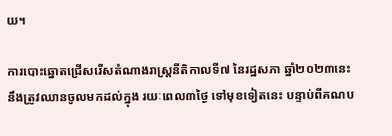យ។

ការបោះឆ្នោតជ្រើសរើសតំណាងរាស្ត្រនីតិកាលទី៧ នៃរដ្ឋសភា ឆ្នាំ២០២៣នេះ នឹងត្រូវឈានចូលមកដល់ក្នុង រយៈពេល៣ថ្ងៃ ទៅមុខទៀតនេះ បន្ទាប់ពីគណប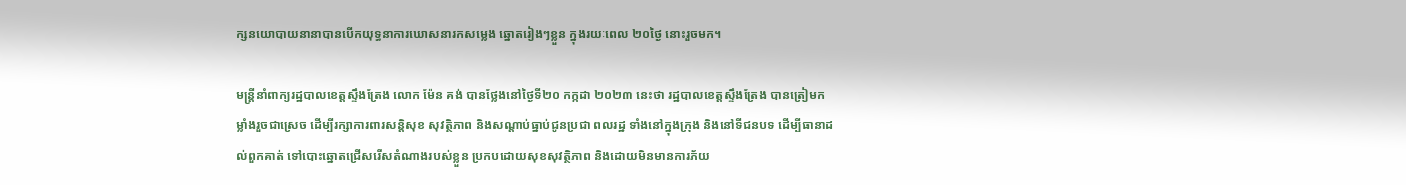ក្សនយោបាយនានាបានបើកយុទ្ធនាការឃោសនារកសម្លេង ឆ្នោតរៀងៗខ្លួន ក្នុងរយៈពេល ២០ថ្ងៃ នោះរួចមក។

មន្ត្រីនាំពាក្យរដ្ឋបាលខេត្តស្ទឹងត្រែង លោក ម៉ែន គង់ បានថ្លែងនៅថ្ងៃទី២០ កក្កដា ២០២៣ នេះថា រដ្ឋបាលខេត្តស្ទឹងត្រែង បានត្រៀមកម្លាំងរួចជាស្រេច ដើម្បីរក្សាការពារសន្តិសុខ សុវត្ថិភាព និងសណ្តាប់ធ្នាប់ជូនប្រជា ពលរដ្ឋ ទាំងនៅក្នុងក្រុង និងនៅទីជនបទ ដើម្បីធានាដល់ពួកគាត់ ទៅបោះឆ្នោតជ្រើសរើសតំណាងរបស់ខ្លួន ប្រកបដោយសុខសុវត្ថិភាព និងដោយមិនមានការភ័យ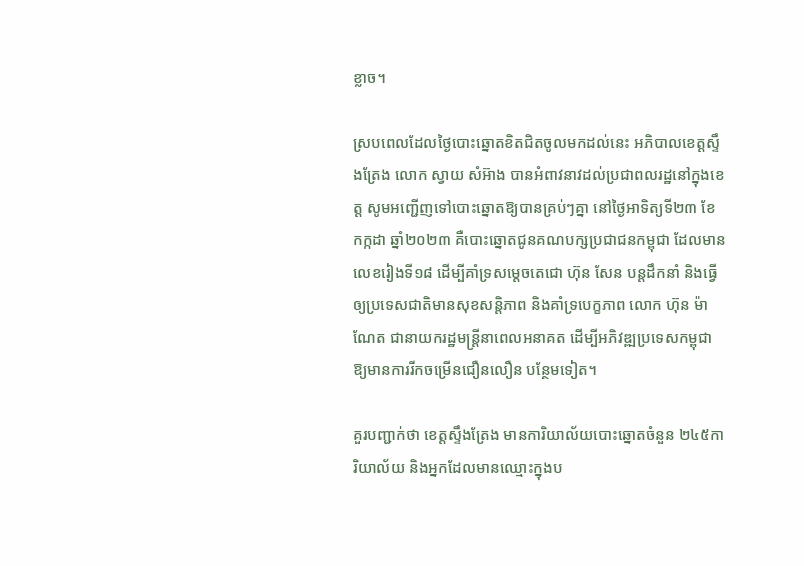ខ្លាច។

ស្របពេលដែលថ្ងៃបោះឆ្នោតខិតជិតចូលមកដល់នេះ អភិបាលខេត្តស្ទឹងត្រែង លោក ស្វាយ សំអ៊ាង បានអំពាវនាវដល់ប្រជាពលរដ្ឋនៅក្នុងខេត្ត សូមអញ្ជើញទៅបោះឆ្នោតឱ្យបានគ្រប់ៗគ្នា នៅថ្ងៃអាទិត្យទី២៣ ខែ កក្កដា ឆ្នាំ២០២៣ គឺបោះឆ្នោតជូនគណបក្សប្រជាជនកម្ពុជា ដែលមានលេខរៀងទី១៨ ដើម្បីគាំទ្រសម្តេចតេជោ ហ៊ុន សែន បន្តដឹកនាំ និងធ្វើឲ្យប្រទេសជាតិមានសុខសន្តិភាព និងគាំទ្របេក្ខភាព លោក ហ៊ុន ម៉ាណែត ជានាយករដ្ឋមន្ត្រីនាពេលអនាគត ដើម្បីអភិវឌ្ឍប្រទេសកម្ពុជា ឱ្យមានការរីកចម្រើនជឿនលឿន បន្ថែមទៀត។

គួរបញ្ជាក់ថា ខេត្តស្ទឹងត្រែង មានការិយាល័យបោះឆ្នោតចំនួន ២៤៥ការិយាល័យ និងអ្នកដែលមានឈ្មោះក្នុងប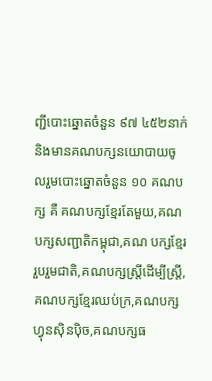ញ្ជីបោះឆ្នោតចំនួន ៩៧ ៤៥២នាក់ និងមានគណបក្សនយោបាយចូលរួមបោះឆ្នោតចំនួន ១០ គណបក្ស គឺ គណបក្សខ្មែរតែមួយ,គណបក្សសញ្ជាតិកម្ពុជា,គណ បក្សខ្មែររួបរួមជាតិ,គណបក្សស្ត្រីដើម្បីស្ត្រី,គណបក្សខ្មែរឈប់ក្រ,គណបក្សហ្វុនស៊ិនប៉ិច,គណបក្សធ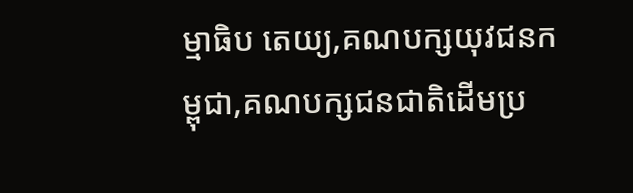ម្មាធិប តេយ្យ,គណបក្សយុវជនកម្ពុជា,គណបក្សជនជាតិដើមប្រ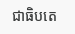ជាធិបតេ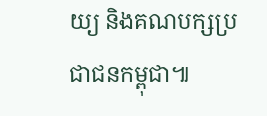យ្យ និងគណបក្សប្រជាជនកម្ពុជា៕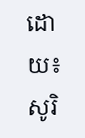ដោយ៖ សូរិ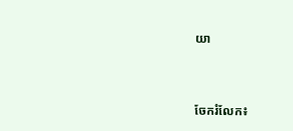យា


ចែករំលែក៖